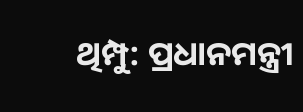ଥିମ୍ପୁ: ପ୍ରଧାନମନ୍ତ୍ରୀ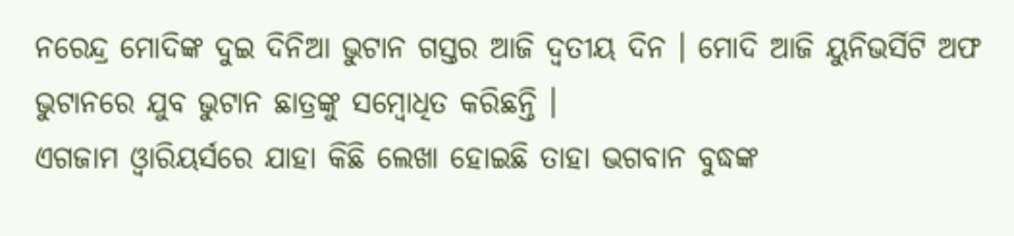ନରେନ୍ଦ୍ର ମୋଦିଙ୍କ ଦୁଇ ଦିନିଆ ଭୁଟାନ ଗସ୍ତର ଆଜି ଦ୍ବତୀୟ ଦିନ । ମୋଦି ଆଜି ୟୁନିଭର୍ସିଟି ଅଫ ଭୁଟାନରେ ଯୁବ ଭୁଟାନ ଛାତ୍ରଙ୍କୁ ସମ୍ବୋଧିତ କରିଛନ୍ତି ।
ଏଗଜାମ ଓ୍ବାରିୟର୍ସରେ ଯାହା କିଛି ଲେଖା ହୋଇଛି ତାହା ଭଗବାନ ବୁଦ୍ଧଙ୍କ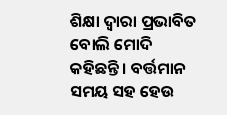ଶିକ୍ଷା ଦ୍ବାରା ପ୍ରଭାବିତ ବୋଲି ମୋଦି କହିଛନ୍ତି । ବର୍ତ୍ତମାନ ସମୟ ସହ ହେଉ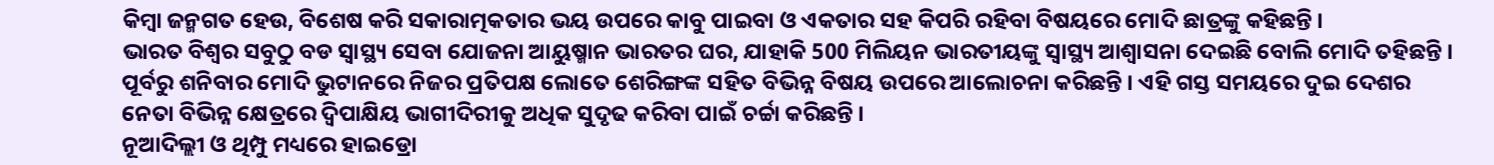କିମ୍ବା ଜନ୍ମଗତ ହେଉ, ବିଶେଷ କରି ସକାରାତ୍ମକତାର ଭୟ ଉପରେ କାବୁ ପାଇବା ଓ ଏକତାର ସହ କିପରି ରହିବା ବିଷୟରେ ମୋଦି ଛାତ୍ରଙ୍କୁ କହିଛନ୍ତି ।
ଭାରତ ବିଶ୍ବର ସବୁଠୁ ବଡ ସ୍ବାସ୍ଥ୍ୟ ସେବା ଯୋଜନା ଆୟୁଷ୍ମାନ ଭାରତର ଘର, ଯାହାକି 500 ମିଲିୟନ ଭାରତୀୟଙ୍କୁ ସ୍ବାସ୍ଥ୍ୟ ଆଶ୍ବାସନା ଦେଇଛି ବୋଲି ମୋଦି ତହିଛନ୍ତି ।
ପୂର୍ବରୁ ଶନିବାର ମୋଦି ଭୁଟାନରେ ନିଜର ପ୍ରତିପକ୍ଷ ଲୋତେ ଶେରିଙ୍ଗଙ୍କ ସହିତ ବିଭିନ୍ନ ବିଷୟ ଉପରେ ଆଲୋଚନା କରିଛନ୍ତି । ଏହି ଗସ୍ତ ସମୟରେ ଦୁଇ ଦେଶର ନେତା ବିଭିନ୍ନ କ୍ଷେତ୍ରରେ ଦ୍ବିପାକ୍ଷିୟ ଭାଗୀଦିରୀକୁ ଅଧିକ ସୁଦୃଢ କରିବା ପାଇଁ ଚର୍ଚ୍ଚା କରିଛନ୍ତି ।
ନୂଆଦିଲ୍ଲୀ ଓ ଥିମ୍ପୁ ମଧ୍ୟରେ ହାଇଡ୍ରୋ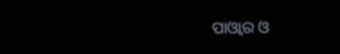ପାଓ୍ବାର ଓ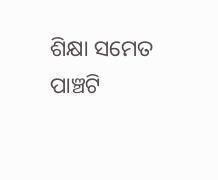ଶିକ୍ଷା ସମେତ ପାଞ୍ଚଟି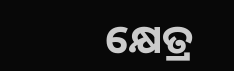କ୍ଷେତ୍ର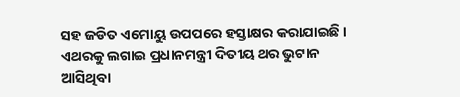ସହ ଜଡିତ ଏମୋୟୁ ଉପପରେ ହସ୍ତାକ୍ଷର କରାଯାଇଛି । ଏଥରକୁ ଲଗାଇ ପ୍ରଧାନମନ୍ତ୍ରୀ ଦିତୀୟ ଥର ଭୁଟାନ ଆସିଥିବା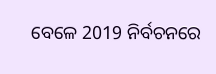ବେଳେ 2019 ନିର୍ବଚନରେ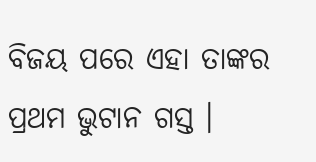ବିଜୟ ପରେ ଏହା ତାଙ୍କର ପ୍ରଥମ ଭୁଟାନ ଗସ୍ତ ।